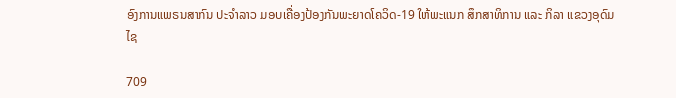ອົງການແພຣນສາກົນ ປະຈຳລາວ ມອບເຄື່ອງປ້ອງກັນພະຍາດໂຄວິດ-19 ໃຫ້ພະແນກ ສຶກສາທິການ ແລະ ກິລາ ແຂວງອຸດົມໄຊ

709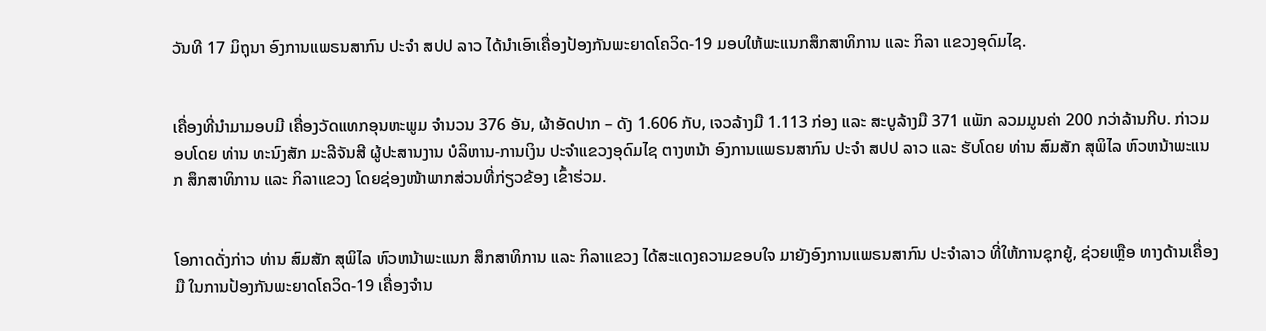ວັນທີ 17 ມິຖຸນາ ອົງການແພຣນສາກົນ ປະຈຳ ສປປ ລາວ ໄດ້ນຳເອົາເຄື່ອງປ້ອງກັນພະຍາດໂຄວິດ-19 ມອບໃຫ້ພະແນກສຶກສາທິການ ແລະ ກິລາ ແຂວງອຸດົມໄຊ.


ເຄື່ອງທີ່ນຳມາມອບມີ ເຄື່ອງວັດແທກອຸນຫະພູມ ຈໍານວນ 376 ອັນ, ຜ້າອັດປາກ – ດັງ 1.606 ກັບ, ເຈວລ້າງມື 1.113 ກ່ອງ ແລະ ສະບູລ້າງມື 371 ແພັກ ລວມມູນຄ່າ 200 ກວ່າລ້ານກີບ. ກ່າວມອບໂດຍ ທ່ານ ທະນົງສັກ ມະລີຈັນສີ ຜູ້ປະສານງານ ບໍລິຫານ-ການເງິນ ປະຈໍາແຂວງອຸດົມໄຊ ຕາງຫນ້າ ອົງການແພຣນສາກົນ ປະຈຳ ສປປ ລາວ ແລະ ຮັບໂດຍ ທ່ານ ສົມສັກ ສຸພິໄລ ຫົວຫນ້າພະແນກ ສຶກສາທິການ ແລະ ກິລາແຂວງ ໂດຍຊ່ອງໜ້າພາກສ່ວນທີ່ກ່ຽວຂ້ອງ ເຂົ້າຮ່ວມ.


ໂອກາດດັ່ງກ່າວ ທ່ານ ສົມສັກ ສຸພິໄລ ຫົວຫນ້າພະແນກ ສຶກສາທິການ ແລະ ກິລາແຂວງ ໄດ້ສະແດງຄວາມຂອບໃຈ ມາຍັງອົງການແພຣນສາກົນ ປະຈຳລາວ ທີ່ໃຫ້ການຊຸກຍູ້, ຊ່ວຍເຫຼືອ ທາງດ້ານເຄື່ອງມື ໃນການປ້ອງກັນພະຍາດໂຄວິດ-19 ເຄື່ອງຈຳນ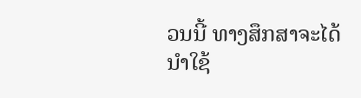ວນນີ້ ທາງສຶກສາຈະໄດ້ນຳໃຊ້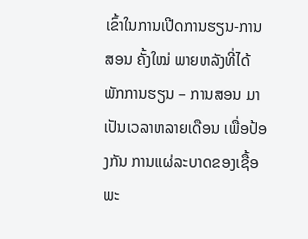ເຂົ້າໃນການເປີດການຮຽນ-ການສອນ ຄັ້ງໃໝ່ ພາຍຫລັງທີ່ໄດ້ພັກການຮຽນ – ການສອນ ມາເປັນເວລາຫລາຍເດືອນ ເພື່ອປ້ອງກັນ ການແຜ່ລະບາດຂອງເຊື້ອພະ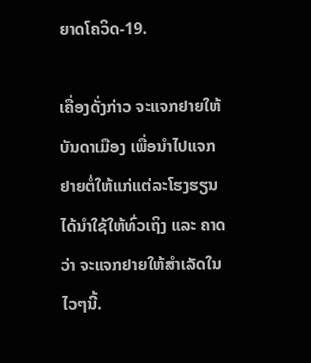ຍາດໂຄວິດ-19.

ເຄື່ອງດັ່ງກ່າວ ຈະແຈກຢາຍໃຫ້ບັນດາເມືອງ ເພື່ອນໍາໄປແຈກຢາຍຕໍ່ໃຫ້ແກ່ແຕ່ລະໂຮງຮຽນ ໄດ້ນຳໃຊ້ໃຫ້ທົ່ວເຖິງ ແລະ ຄາດວ່າ ຈະແຈກຢາຍໃຫ້ສຳເລັດໃນໄວໆນີ້.